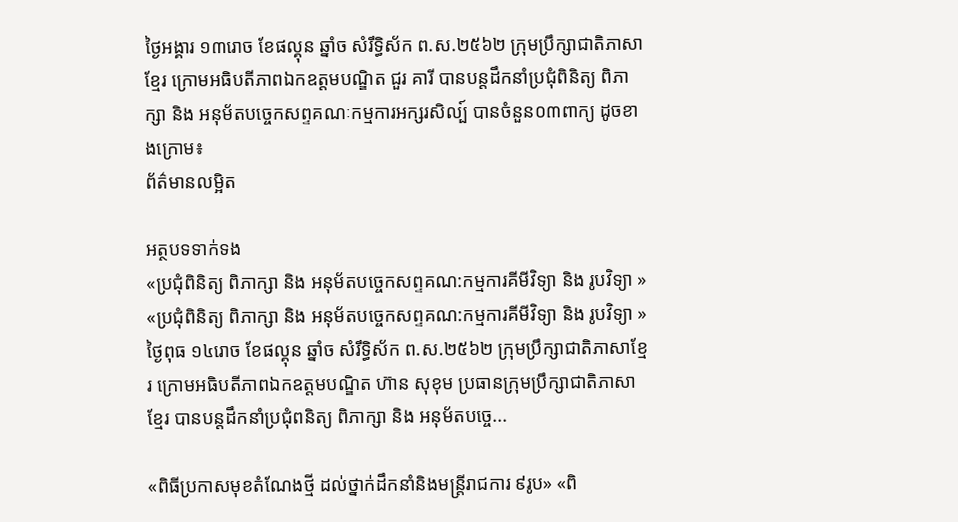ថ្ងៃអង្គារ ១៣រោច ខែផល្គុន ឆ្នាំច សំរឹទ្ធិស័ក ព.ស.២៥៦២ ក្រុមប្រឹក្សាជាតិភាសាខ្មែរ ក្រោមអធិបតីភាពឯកឧត្តមបណ្ឌិត ជួរ គារី បានបន្តដឹកនាំប្រជុំពិនិត្យ ពិភាក្សា និង អនុម័តបច្ចេកសព្ទគណៈកម្មការអក្សរសិល្ប៍ បានចំនួន០៣ពាក្យ ដូចខាងក្រោម៖
ព័ត៌មានលម្អិត

អត្ថបទទាក់ទង
«ប្រជុំពិនិត្យ ពិភាក្សា និង អនុម័តបច្ចេកសព្ទគណ:កម្មការគីមីវិទ្យា និង រូបវិទ្យា » «ប្រជុំពិនិត្យ ពិភាក្សា និង អនុម័តបច្ចេកសព្ទគណ:កម្មការគីមីវិទ្យា និង រូបវិទ្យា »
ថ្ងៃពុធ ១៤រោច ខែផល្គុន ឆ្នាំច សំរឹទ្ធិស័ក ព.ស.២៥៦២ ក្រុមប្រឹក្សាជាតិភាសាខ្មែរ ក្រោមអធិបតីភាពឯកឧត្តមបណ្ឌិត ហ៊ាន សុខុម ប្រធានក្រុមប្រឹក្សាជាតិភាសាខ្មែរ បានបន្តដឹកនាំប្រជុំពនិត្យ ពិភាក្សា និង អនុម័តបច្ចេ...

«ពិធីប្រកាសមុខតំណែងថ្មី ដល់ថ្នាក់ដឹកនាំនិងមន្ត្រីរាជការ ៩រូប» «ពិ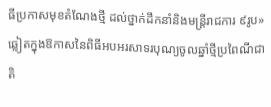ធីប្រកាសមុខតំណែងថ្មី ដល់ថ្នាក់ដឹកនាំនិងមន្ត្រីរាជការ ៩រូប»
ឆ្លៀតក្នុងឱកាសនៃពិធីអបអរសាទរបុណ្យចូលឆ្នាំថ្មីប្រពៃណីជាតិ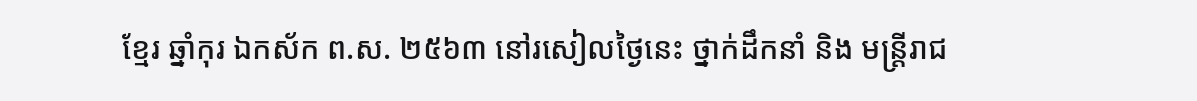ខ្មែរ ឆ្នាំកុរ ឯកស័ក ព.ស. ២៥៦៣ នៅរសៀលថ្ងៃនេះ ថ្នាក់ដឹកនាំ និង មន្ត្រីរាជ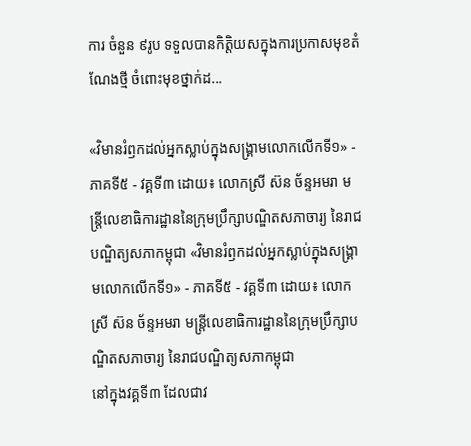ការ ចំនួន ៩រូប ទទួលបានកិត្តិយសក្នុងការប្រកាសមុខតំណែងថ្មី ចំពោះមុខថ្នាក់ដ...

«វិមានរំឭកដល់អ្នកស្លាប់ក្នុងសង្គ្រាមលោកលើកទី១» - ភាគទី៥ - វគ្គទី៣ ដោយ៖ លោកស្រី ស៊ន ច័ន្ទអមរា មន្ត្រីលេខាធិការដ្ឋាននៃក្រុមប្រឹក្សាបណ្ឌិតសភាចារ្យ នៃរាជបណ្ឌិត្យសភាកម្ពុជា «វិមានរំឭកដល់អ្នកស្លាប់ក្នុងសង្គ្រាមលោកលើកទី១» - ភាគទី៥ - វគ្គទី៣ ដោយ៖ លោកស្រី ស៊ន ច័ន្ទអមរា មន្ត្រីលេខាធិការដ្ឋាននៃក្រុមប្រឹក្សាបណ្ឌិតសភាចារ្យ នៃរាជបណ្ឌិត្យសភាកម្ពុជា
នៅក្នុងវគ្គទី៣ ដែលជាវ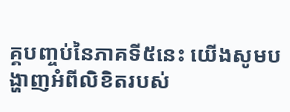គ្គបញ្ចប់នៃភាគទី៥នេះ យើងសូមបង្ហាញអំពីលិខិតរបស់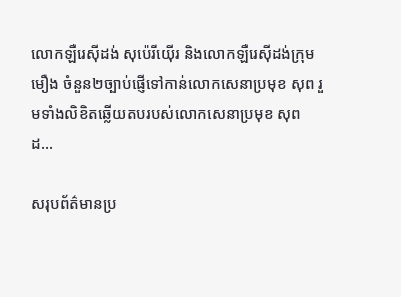លោកឡឺរេស៊ីដង់ សុប៉េរីយ៉ើរ និងលោកឡឺរេស៊ីដង់ក្រុមមឿង ចំនួន២ច្បាប់ផ្ញើទៅកាន់លោកសេនាប្រមុខ សុព រួមទាំងលិខិតឆ្លើយតបរបស់លោកសេនាប្រមុខ សុព ដ...

សរុបព័ត៌មានប្រ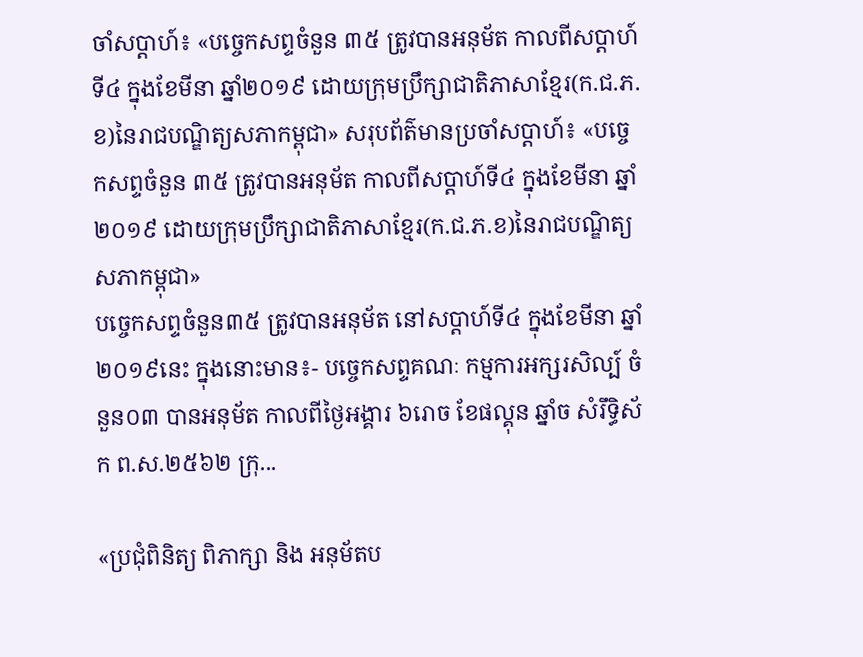ចាំសប្តាហ៍៖ «បច្ចេកសព្ទចំនួន ៣៥ ត្រូវបានអនុម័ត កាលពីសប្តាហ៍ទី៤ ក្នុងខែមីនា ឆ្នាំ២០១៩ ដោយក្រុមប្រឹក្សាជាតិភាសាខ្មែរ(ក.ជ.ភ.ខ)នៃរាជបណ្ឌិត្យសភាកម្ពុជា» សរុបព័ត៌មានប្រចាំសប្តាហ៍៖ «បច្ចេកសព្ទចំនួន ៣៥ ត្រូវបានអនុម័ត កាលពីសប្តាហ៍ទី៤ ក្នុងខែមីនា ឆ្នាំ២០១៩ ដោយក្រុមប្រឹក្សាជាតិភាសាខ្មែរ(ក.ជ.ភ.ខ)នៃរាជបណ្ឌិត្យសភាកម្ពុជា»
បច្ចេកសព្ទចំនួន៣៥ ត្រូវបានអនុម័ត នៅសប្តាហ៍ទី៤ ក្នុងខែមីនា ឆ្នាំ២០១៩នេះ ក្នុងនោះមាន៖- បច្ចេកសព្ទគណៈ កម្មការអក្សរសិល្ប៍ ចំនួន០៣ បានអនុម័ត កាលពីថ្ងៃអង្គារ ៦រោច ខែផល្គុន ឆ្នាំច សំរឹទ្ធិស័ក ព.ស.២៥៦២ ក្រុ...

«ប្រជុំពិនិត្យ ពិភាក្សា និង អនុម័តប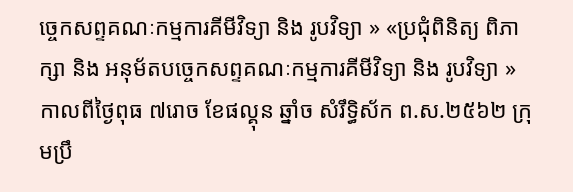ច្ចេកសព្ទគណៈកម្មការគីមីវិទ្យា និង រូបវិទ្យា » «ប្រជុំពិនិត្យ ពិភាក្សា និង អនុម័តបច្ចេកសព្ទគណៈកម្មការគីមីវិទ្យា និង រូបវិទ្យា »
កាលពីថ្ងៃពុធ ៧រោច ខែផល្គុន ឆ្នាំច សំរឹទ្ធិស័ក ព.ស.២៥៦២ ក្រុមប្រឹ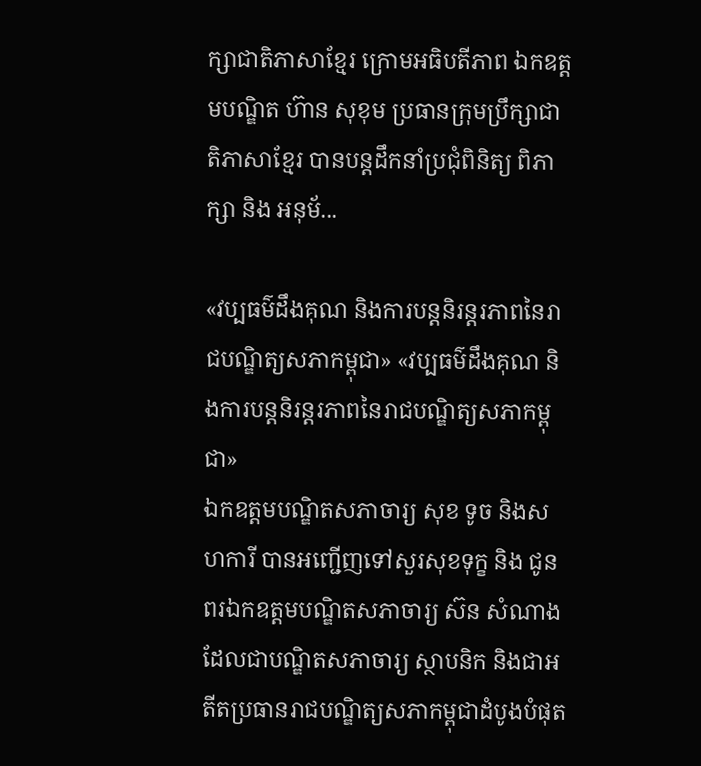ក្សាជាតិភាសាខ្មែរ ក្រោមអធិបតីភាព ឯកឧត្តមបណ្ឌិត ហ៊ាន សុខុម ប្រធានក្រុមប្រឹក្សាជាតិភាសាខ្មែរ បានបន្តដឹកនាំប្រជុំពិនិត្យ ពិភាក្សា និង អនុម័...

«វប្បធម៌ដឹងគុណ និងការបន្តនិរន្តរភាពនៃរាជបណ្ឌិត្យសភាកម្ពុជា» «វប្បធម៌ដឹងគុណ និងការបន្តនិរន្តរភាពនៃរាជបណ្ឌិត្យសភាកម្ពុជា»
ឯកឧត្តមបណ្ឌិតសភាចារ្យ សុខ ទូច និងសហការី បានអញ្ជើញទៅសួរសុខទុក្ខ និង ជូនពរឯកឧត្តមបណ្ឌិតសភាចារ្យ ស៊ន សំណាង ដែលជាបណ្ឌិតសភាចារ្យ ស្ថាបនិក និងជាអតីតប្រធានរាជបណ្ឌិត្យសភាកម្ពុជាដំបូងបំផុត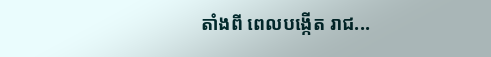តាំងពី ពេលបង្កើត រាជ...